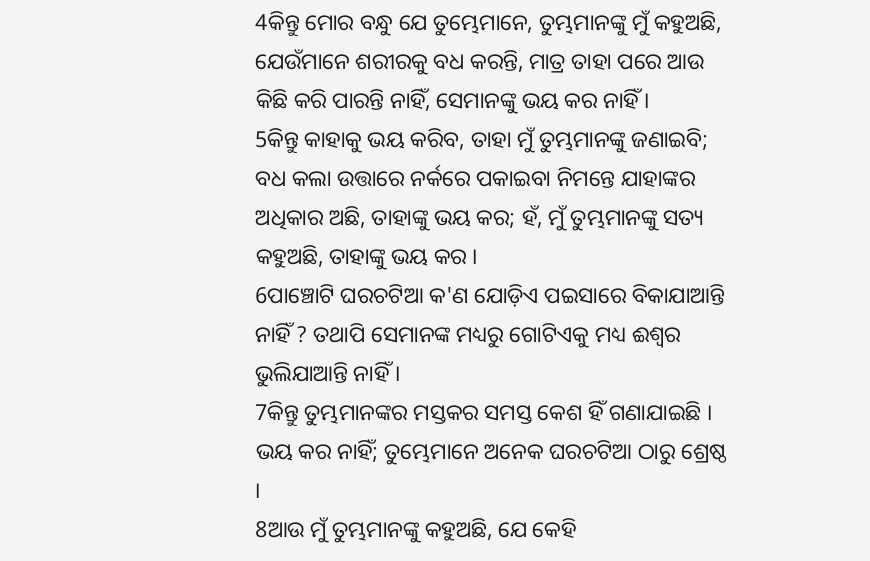4କିନ୍ତୁ ମୋର ବନ୍ଧୁ ଯେ ତୁମ୍ଭେମାନେ, ତୁମ୍ଭମାନଙ୍କୁ ମୁଁ କହୁଅଛି, ଯେଉଁମାନେ ଶରୀରକୁ ବଧ କରନ୍ତି, ମାତ୍ର ତାହା ପରେ ଆଉ କିଛି କରି ପାରନ୍ତି ନାହିଁ, ସେମାନଙ୍କୁ ଭୟ କର ନାହିଁ ।
5କିନ୍ତୁ କାହାକୁ ଭୟ କରିବ, ତାହା ମୁଁ ତୁମ୍ଭମାନଙ୍କୁ ଜଣାଇବି; ବଧ କଲା ଉତ୍ତାରେ ନର୍କରେ ପକାଇବା ନିମନ୍ତେ ଯାହାଙ୍କର ଅଧିକାର ଅଛି, ତାହାଙ୍କୁ ଭୟ କର; ହଁ, ମୁଁ ତୁମ୍ଭମାନଙ୍କୁ ସତ୍ୟ କହୁଅଛି, ତାହାଙ୍କୁ ଭୟ କର ।
6ପାଞ୍ଚୋଟି ଘରଚଟିଆ କ'ଣ ଯୋଡ଼ିଏ ପଇସାରେ ବିକାଯାଆନ୍ତି ନାହିଁ ? ତଥାପି ସେମାନଙ୍କ ମଧ୍ୟରୁ ଗୋଟିଏକୁ ମଧ୍ୟ ଈଶ୍ୱର ଭୁଲିଯାଆନ୍ତି ନାହିଁ ।
7କିନ୍ତୁ ତୁମ୍ଭମାନଙ୍କର ମସ୍ତକର ସମସ୍ତ କେଶ ହିଁ ଗଣାଯାଇଛି । ଭୟ କର ନାହିଁ; ତୁମ୍ଭେମାନେ ଅନେକ ଘରଚଟିଆ ଠାରୁ ଶ୍ରେଷ୍ଠ ।
8ଆଉ ମୁଁ ତୁମ୍ଭମାନଙ୍କୁ କହୁଅଛି, ଯେ କେହି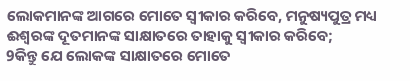ଲୋକମାନଙ୍କ ଆଗରେ ମୋତେ ସ୍ୱୀକାର କରିବେ, ମନୁଷ୍ୟପୁତ୍ର ମଧ୍ୟ ଈଶ୍ୱରଙ୍କ ଦୂତମାନଙ୍କ ସାକ୍ଷାତରେ ତାହାକୁ ସ୍ୱୀକାର କରିବେ;
9କିନ୍ତୁ ଯେ ଲୋକଙ୍କ ସାକ୍ଷାତରେ ମୋତେ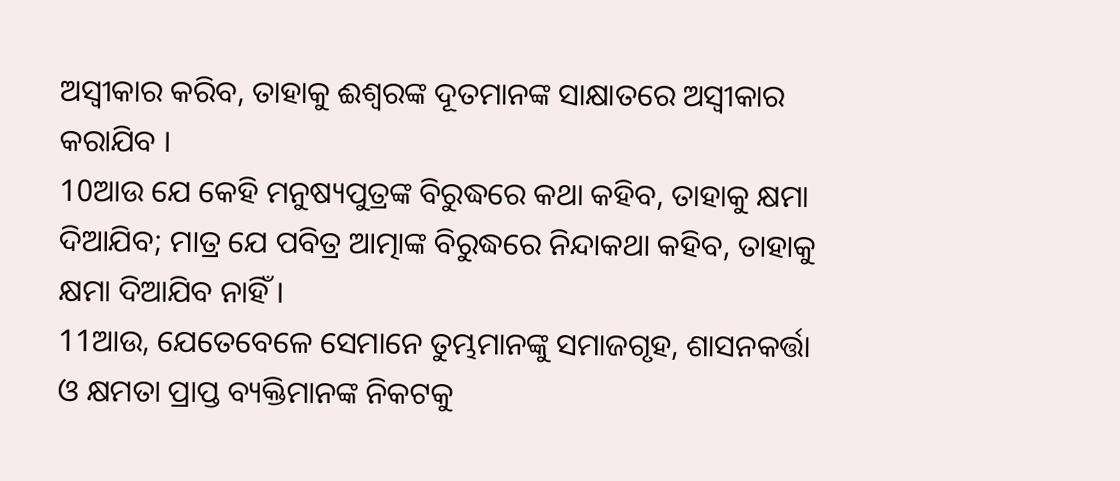ଅସ୍ୱୀକାର କରିବ, ତାହାକୁ ଈଶ୍ୱରଙ୍କ ଦୂତମାନଙ୍କ ସାକ୍ଷାତରେ ଅସ୍ୱୀକାର କରାଯିବ ।
10ଆଉ ଯେ କେହି ମନୁଷ୍ୟପୁତ୍ରଙ୍କ ବିରୁଦ୍ଧରେ କଥା କହିବ, ତାହାକୁ କ୍ଷମା ଦିଆଯିବ; ମାତ୍ର ଯେ ପବିତ୍ର ଆତ୍ମାଙ୍କ ବିରୁଦ୍ଧରେ ନିନ୍ଦାକଥା କହିବ, ତାହାକୁ କ୍ଷମା ଦିଆଯିବ ନାହିଁ ।
11ଆଉ, ଯେତେବେଳେ ସେମାନେ ତୁମ୍ଭମାନଙ୍କୁ ସମାଜଗୃହ, ଶାସନକର୍ତ୍ତା ଓ କ୍ଷମତା ପ୍ରାପ୍ତ ବ୍ୟକ୍ତିମାନଙ୍କ ନିକଟକୁ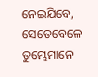ନେଇଯିବେ, ସେତେବେଳେ ତୁମ୍ଭେମାନେ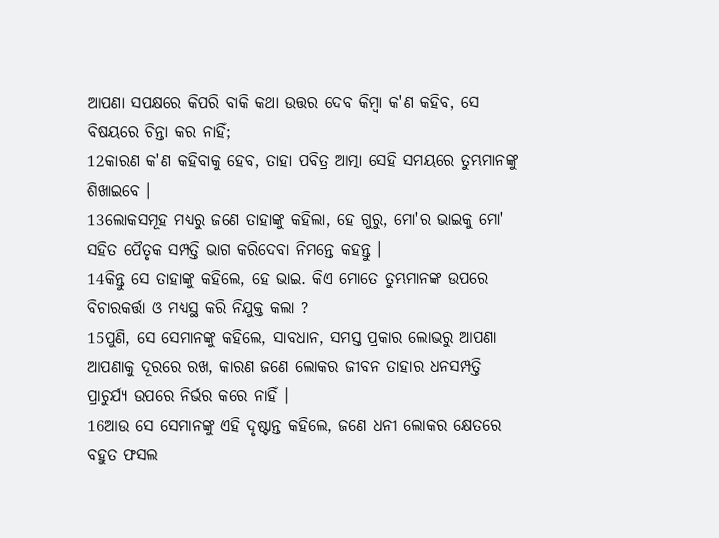ଆପଣା ସପକ୍ଷରେ କିପରି ବାକି କଥା ଉତ୍ତର ଦେବ କିମ୍ବା କ'ଣ କହିବ, ସେ ବିଷୟରେ ଚିନ୍ତା କର ନାହିଁ;
12କାରଣ କ'ଣ କହିବାକୁ ହେବ, ତାହା ପବିତ୍ର ଆତ୍ମା ସେହି ସମୟରେ ତୁମ୍ଭମାନଙ୍କୁ ଶିଖାଇବେ ।
13ଲୋକସମୂହ ମଧ୍ୟରୁ ଜଣେ ତାହାଙ୍କୁ କହିଲା, ହେ ଗୁରୁ, ମୋ'ର ଭାଇକୁ ମୋ' ସହିତ ପୈତୃକ ସମ୍ପତ୍ତି ଭାଗ କରିଦେବା ନିମନ୍ତେ କହନ୍ତୁ ।
14କିନ୍ତୁ ସେ ତାହାଙ୍କୁ କହିଲେ, ହେ ଭାଇ. କିଏ ମୋତେ ତୁମ୍ଭମାନଙ୍କ ଉପରେ ବିଚାରକର୍ତ୍ତା ଓ ମଧ୍ୟସ୍ଥ କରି ନିଯୁକ୍ତ କଲା ?
15ପୁଣି, ସେ ସେମାନଙ୍କୁ କହିଲେ, ସାବଧାନ, ସମସ୍ତ ପ୍ରକାର ଲୋଭରୁ ଆପଣା ଆପଣାକୁ ଦୂରରେ ରଖ, କାରଣ ଜଣେ ଲୋକର ଜୀବନ ତାହାର ଧନସମ୍ପତ୍ତି ପ୍ରାଚୁର୍ଯ୍ୟ ଉପରେ ନିର୍ଭର କରେ ନାହିଁ ।
16ଆଉ ସେ ସେମାନଙ୍କୁ ଏହି ଦୃଷ୍ଟାନ୍ତ କହିଲେ, ଜଣେ ଧନୀ ଲୋକର କ୍ଷେତରେ ବହୁତ ଫସଲ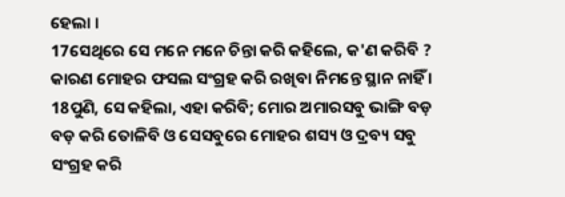ହେଲା ।
17ସେଥିରେ ସେ ମନେ ମନେ ଚିନ୍ତା କରି କହିଲେ, କ'ଣ କରିବି ? କାରଣ ମୋହର ଫସଲ ସଂଗ୍ରହ କରି ରଖିବା ନିମନ୍ତେ ସ୍ଥାନ ନାହିଁ ।
18ପୁଣି, ସେ କହିଲା, ଏହା କରିବି; ମୋର ଅମାରସବୁ ଭାଙ୍ଗି ବଡ଼ ବଡ଼ କରି ତୋଳିବି ଓ ସେସବୁରେ ମୋହର ଶସ୍ୟ ଓ ଦ୍ରବ୍ୟ ସବୁ ସଂଗ୍ରହ କରି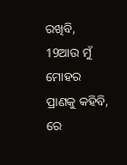ରଖିବି,
19ଆଉ ମୁଁ ମୋହର ପ୍ରାଣକୁ କହିବି, ରେ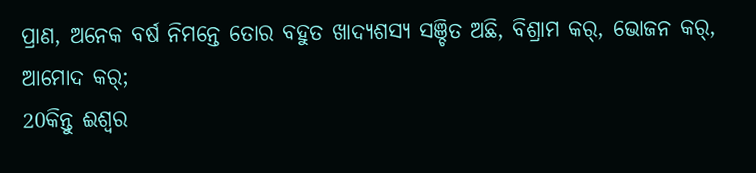ପ୍ରାଣ, ଅନେକ ବର୍ଷ ନିମନ୍ତେ ତୋର ବହୁତ ଖାଦ୍ୟଶସ୍ୟ ସଞ୍ଚିତ ଅଛି, ବିଶ୍ରାମ କର୍, ଭୋଜନ କର୍, ଆମୋଦ କର୍;
20କିନ୍ତୁ ଈଶ୍ୱର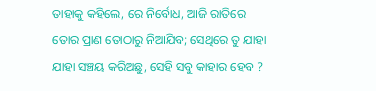ତାହାକୁ କହିଲେ, ରେ ନିର୍ବୋଧ, ଆଜି ରାତିରେ ତୋର ପ୍ରାଣ ତୋଠାରୁ ନିଆଯିବ; ସେଥିରେ ତୁ ଯାହା ଯାହା ସଞ୍ଚୟ କରିଅଛୁ, ସେହି ସବୁ କାହାର ହେବ ?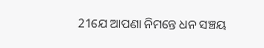21ଯେ ଆପଣା ନିମନ୍ତେ ଧନ ସଞ୍ଚୟ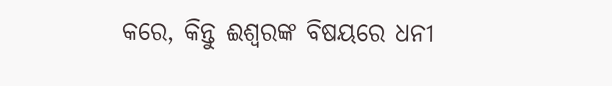କରେ, କିନ୍ତୁ ଈଶ୍ୱରଙ୍କ ବିଷୟରେ ଧନୀ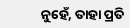ନୁହେଁ, ତାହା ପ୍ରତି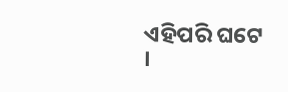ଏହିପରି ଘଟେ ।